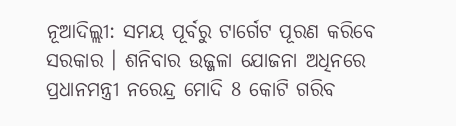ନୂଆଦିଲ୍ଲୀ: ସମୟ ପୂର୍ବରୁ ଟାର୍ଗେଟ ପୂରଣ କରିବେ ସରକାର । ଶନିବାର ଉଜ୍ଜଳା ଯୋଜନା ଅଧିନରେ ପ୍ରଧାନମନ୍ତ୍ରୀ ନରେନ୍ଦ୍ର ମୋଦି 8 କୋଟି ଗରିବ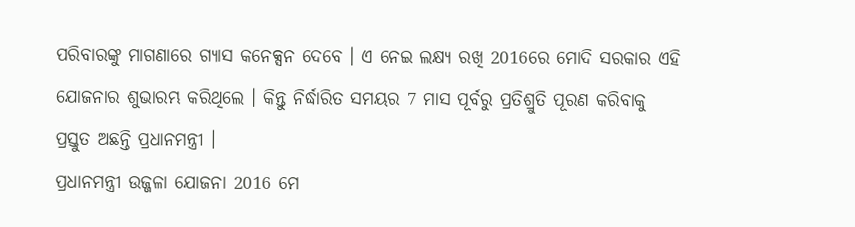ପରିବାରଙ୍କୁ ମାଗଣାରେ ଗ୍ୟାସ କନେକ୍ସନ ଦେବେ । ଏ ନେଇ ଲକ୍ଷ୍ୟ ରଖି 2016ରେ ମୋଦି ସରକାର ଏହି ଯୋଜନାର ଶୁଭାରମ୍ଭ କରିଥିଲେ । କିନ୍ତୁ ନିର୍ଦ୍ଧାରିତ ସମୟର 7 ମାସ ପୂର୍ବରୁ ପ୍ରତିଶ୍ରୁତି ପୂରଣ କରିବାକୁ ପ୍ରସ୍ତୁତ ଅଛନ୍ତି ପ୍ରଧାନମନ୍ତ୍ରୀ ।
ପ୍ରଧାନମନ୍ତ୍ରୀ ଉଜ୍ଜଳା ଯୋଜନା 2016 ମେ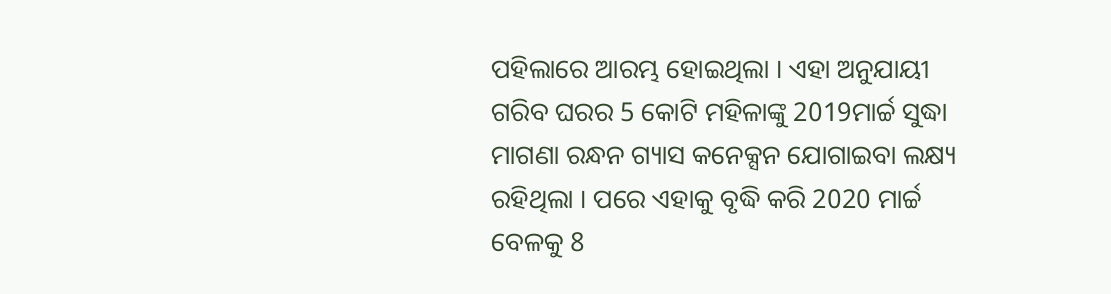ପହିଲାରେ ଆରମ୍ଭ ହୋଇଥିଲା । ଏହା ଅନୁଯାୟୀ ଗରିବ ଘରର 5 କୋଟି ମହିଳାଙ୍କୁ 2019ମାର୍ଚ୍ଚ ସୁଦ୍ଧା ମାଗଣା ରନ୍ଧନ ଗ୍ୟାସ କନେକ୍ସନ ଯୋଗାଇବା ଲକ୍ଷ୍ୟ ରହିଥିଲା । ପରେ ଏହାକୁ ବୃଦ୍ଧି କରି 2020 ମାର୍ଚ୍ଚ ବେଳକୁ 8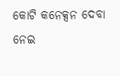କୋଟି କନେକ୍ସନ ଦେବା ନେଇ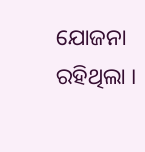ଯୋଜନା ରହିଥିଲା ।